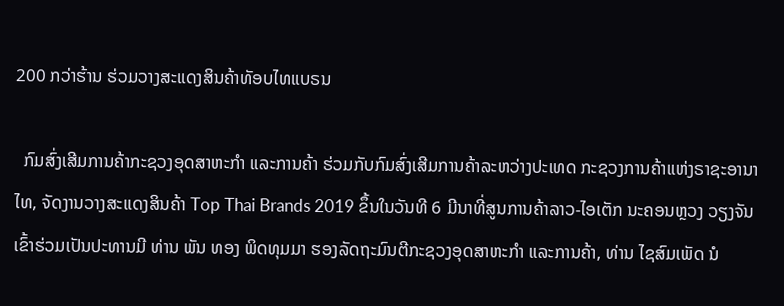200 ກວ່າຮ້ານ ຮ່ວມວາງສະແດງສິນຄ້າທັອບໄທແບຣນ

  ກົມສົ່ງເສີມການຄ້າກະຊວງອຸດສາຫະກໍາ ແລະການຄ້າ ຮ່ວມກັບກົມສົ່ງເສີມການຄ້າລະຫວ່າງປະເທດ ກະຊວງການຄ້າແຫ່ງຣາຊະອານາໄທ, ຈັດງານວາງສະແດງສິນຄ້າ Top Thai Brands 2019 ຂຶ້ນໃນວັນທີ 6 ມີນາທີ່ສູນການຄ້າລາວ-ໄອເຕັກ ນະຄອນຫຼວງ ວຽງຈັນ ເຂົ້າຮ່ວມເປັນປະທານມີ ທ່ານ ພັນ ທອງ ພິດທຸມມາ ຮອງລັດຖະມົນຕີກະຊວງອຸດສາຫະກຳ ແລະການຄ້າ, ທ່ານ ໄຊສົມເພັດ ນໍ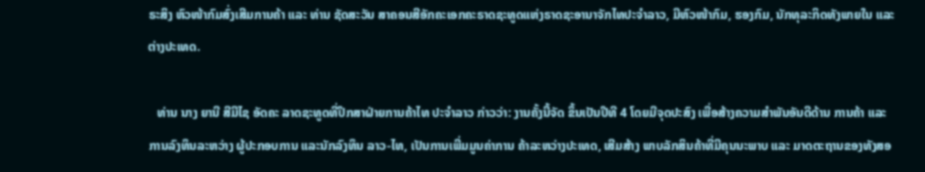ຣະສິງ ຫົວໜ້າກົມສົ່ງເສີມການຄ້າ ແລະ ທ່ານ ຊັດສະວັນ ສາຄອນສີອັກຄະເອກຄະຣາດຊະທູດແຫ່ງຣາດຊະອານາຈັກໄທປະຈໍາລາວ, ມີຫົວໜ້າກົມ, ຮອງກົມ, ນັກທຸລະກິດທັງພາຍໃນ ແລະ ຕ່າງປະເທດ.

   ທ່ານ ນາງ ຍານີ ສີມີໄຊ ອັດຄະ ລາດຊະທູດທີ່ປຶກສາຝ່າຍການຄ້າໄທ ປະຈໍາລາວ ກ່າວວ່າ: ງານຄັ້ງນີ້ຈັດ ຂຶ້ນເປັນປີທີ 4 ໂດຍມີຈຸດປະສົງ ເພື່ອສ້າງຄວາມສຳພັນອັນດີດ້ານ ການຄ້າ ແລະການລົງທຶນລະຫວ່າງ ຜູ້ປະກອບການ ແລະນັກລົງທຶນ ລາວ-ໄທ, ເປັນການເພີ່ມມູນຄ່າການ ຄ້າລະຫວ່າງປະເທດ, ເສີມສ້າງ ພາບລັກສິນຄ້າທີ່ມີຄຸນນະພາບ ແລະ ມາດຕະຖານຂອງທັງສອ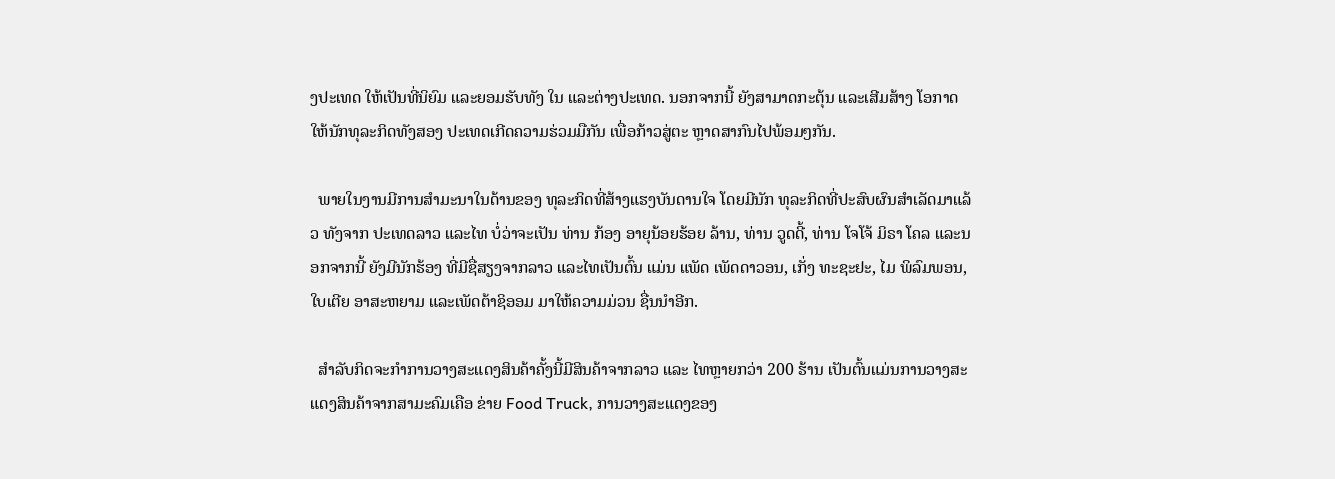ງປະເທດ ໃຫ້ເປັນທີ່ນິຍົມ ແລະຍອມຮັບທັງ ໃນ ແລະຕ່າງປະເທດ. ນອກຈາກນີ້ ຍັງສາມາດກະຕຸ້ນ ແລະເສີມສ້າງ ໂອກາດໃຫ້ນັກທຸລະກິດທັງສອງ ປະເທດເກີດຄວາມຮ່ວມມືກັນ ເພື່ອກ້າວສູ່ຕະ ຫຼາດສາກົນໄປພ້ອມໆກັນ.

  ພາຍໃນງານມີການສຳມະນາໃນດ້ານຂອງ ທຸລະກິດທີ່ສ້າງແຮງບັນດານໃຈ ໂດຍມີນັກ ທຸລະກິດທີ່ປະສົບຜົນສຳເລັດມາແລ້ວ ທັງຈາກ ປະເທດລາວ ແລະໄທ ບໍ່ວ່າຈະເປັນ ທ່ານ ກ້ອງ ອາຍຸນ້ອຍຮ້ອຍ ລ້ານ, ທ່ານ ວູດດີ້, ທ່ານ ໂຈໂຈ້ ມິຣາ ໂຄລ ແລະນອກຈາກນີ້ ຍັງມີນັກຮ້ອງ ທີ່ມີຊື່ສຽງຈາກລາວ ແລະໄທເປັນຕົ້ນ ແມ່ນ ແພັດ ເພັດດາວອນ, ເກັ່ງ ທະຊະຢະ, ໄມ ພິລົມພອນ, ໃບເຕີຍ ອາສະຫຍາມ ແລະເພັດຕ້າຊິອອມ ມາໃຫ້ຄວາມມ່ວນ ຊື່ນນຳອີກ.

  ສໍາລັບກິດຈະກຳການວາງສະແດງສິນຄ້າຄັ້ງນີ້ມີສິນຄ້າຈາກລາວ ແລະ ໄທຫຼາຍກວ່າ 200 ຮ້ານ ເປັນຕົ້ນແມ່ນການວາງສະແດງສິນຄ້າຈາກສາມະຄົມເຄືອ ຂ່າຍ Food Truck, ການວາງສະແດງຂອງ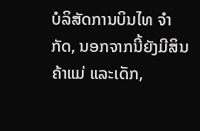ບໍລິສັດການບິນໄທ ຈໍາກັດ, ນອກຈາກນີ້ຍັງມີສິນຄ້າແມ່ ແລະເດັກ,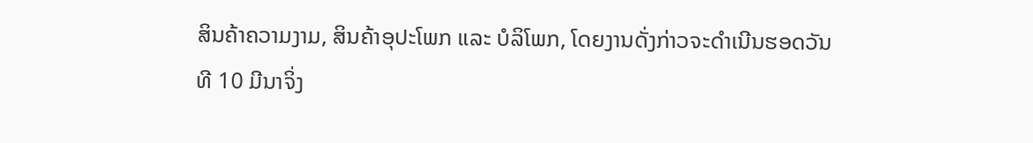ສິນຄ້າຄວາມງາມ, ສິນຄ້າອຸປະໂພກ ແລະ ບໍລິໂພກ, ໂດຍງານດັ່ງກ່າວຈະດໍາເນີນຮອດວັນທີ 10 ມີນາຈິ່ງ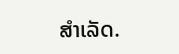ສໍາເລັດ.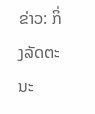ຂ່າວ: ກິ່ງລັດຕະນະ